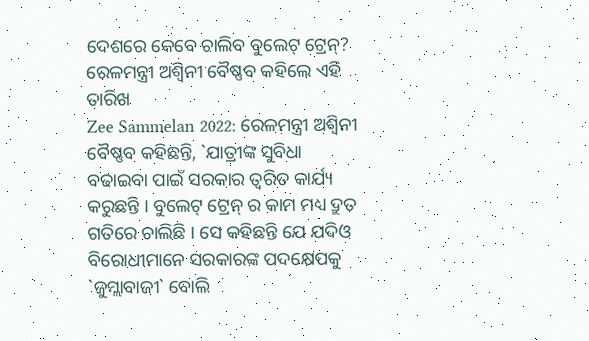ଦେଶରେ କେବେ ଚାଲିବ ବୁଲେଟ୍ ଟ୍ରେନ୍? ରେଳମନ୍ତ୍ରୀ ଅଶ୍ୱିନୀ ବୈଷ୍ଣବ କହିଲେ ଏହି ତାରିଖ
Zee Sammelan 2022: ରେଳମନ୍ତ୍ରୀ ଅଶ୍ୱିନୀ ବୈଷ୍ଣବ କହିଛନ୍ତି, `ଯାତ୍ରୀଙ୍କ ସୁବିଧା ବଢାଇବା ପାଇଁ ସରକାର ତ୍ୱରିତ କାର୍ଯ୍ୟ କରୁଛନ୍ତି । ବୁଲେଟ୍ ଟ୍ରେନ୍ ର କାମ ମଧ୍ୟ ଦ୍ରୁତ ଗତିରେ ଚାଲିଛି । ସେ କହିଛନ୍ତି ଯେ ଯଦିଓ ବିରୋଧୀମାନେ ସରକାରଙ୍କ ପଦକ୍ଷେପକୁ `ଜୁମ୍ଲାବାଜୀ` ବୋଲି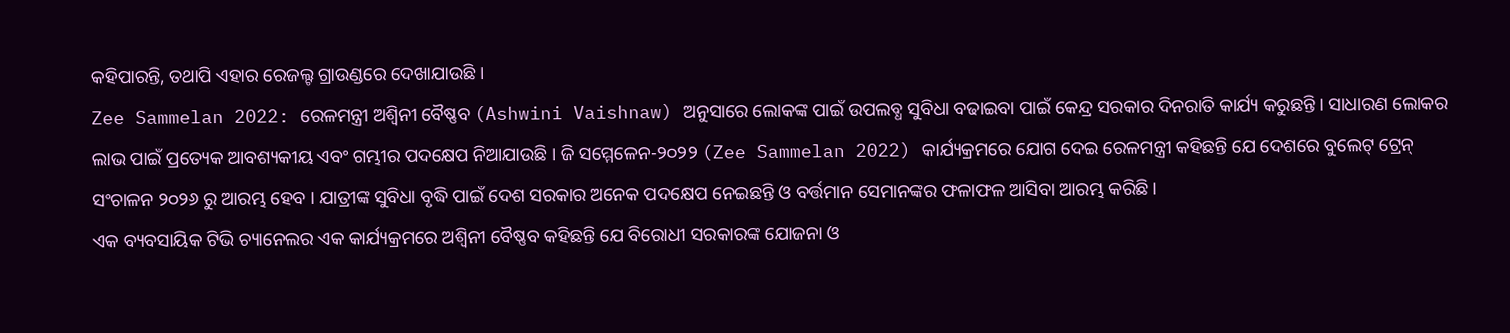କହିପାରନ୍ତି, ତଥାପି ଏହାର ରେଜଲ୍ଟ ଗ୍ରାଉଣ୍ଡରେ ଦେଖାଯାଉଛି ।
Zee Sammelan 2022: ରେଳମନ୍ତ୍ରୀ ଅଶ୍ୱିନୀ ବୈଷ୍ଣବ (Ashwini Vaishnaw) ଅନୁସାରେ ଲୋକଙ୍କ ପାଇଁ ଉପଲବ୍ଧ ସୁବିଧା ବଢାଇବା ପାଇଁ କେନ୍ଦ୍ର ସରକାର ଦିନରାତି କାର୍ଯ୍ୟ କରୁଛନ୍ତି । ସାଧାରଣ ଲୋକର ଲାଭ ପାଇଁ ପ୍ରତ୍ୟେକ ଆବଶ୍ୟକୀୟ ଏବଂ ଗମ୍ଭୀର ପଦକ୍ଷେପ ନିଆଯାଉଛି । ଜି ସମ୍ମେଳେନ-୨୦୨୨ (Zee Sammelan 2022) କାର୍ଯ୍ୟକ୍ରମରେ ଯୋଗ ଦେଇ ରେଳମନ୍ତ୍ରୀ କହିଛନ୍ତି ଯେ ଦେଶରେ ବୁଲେଟ୍ ଟ୍ରେନ୍ ସଂଚାଳନ ୨୦୨୬ ରୁ ଆରମ୍ଭ ହେବ । ଯାତ୍ରୀଙ୍କ ସୁବିଧା ବୃଦ୍ଧି ପାଇଁ ଦେଶ ସରକାର ଅନେକ ପଦକ୍ଷେପ ନେଇଛନ୍ତି ଓ ବର୍ତ୍ତମାନ ସେମାନଙ୍କର ଫଳାଫଳ ଆସିବା ଆରମ୍ଭ କରିଛି।
ଏକ ବ୍ୟବସାୟିକ ଟିଭି ଚ୍ୟାନେଲର ଏକ କାର୍ଯ୍ୟକ୍ରମରେ ଅଶ୍ୱିନୀ ବୈଷ୍ଣବ କହିଛନ୍ତି ଯେ ବିରୋଧୀ ସରକାରଙ୍କ ଯୋଜନା ଓ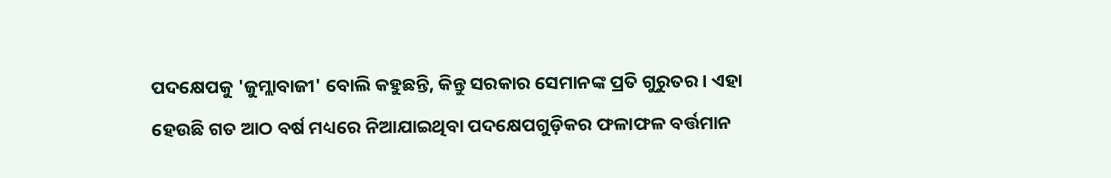ପଦକ୍ଷେପକୁ 'ଜୁମ୍ଲାବାଜୀ' ବୋଲି କହୁଛନ୍ତି, କିନ୍ତୁ ସରକାର ସେମାନଙ୍କ ପ୍ରତି ଗୁରୁତର । ଏହା ହେଉଛି ଗତ ଆଠ ବର୍ଷ ମଧ୍ୟରେ ନିଆଯାଇଥିବା ପଦକ୍ଷେପଗୁଡ଼ିକର ଫଳାଫଳ ବର୍ତ୍ତମାନ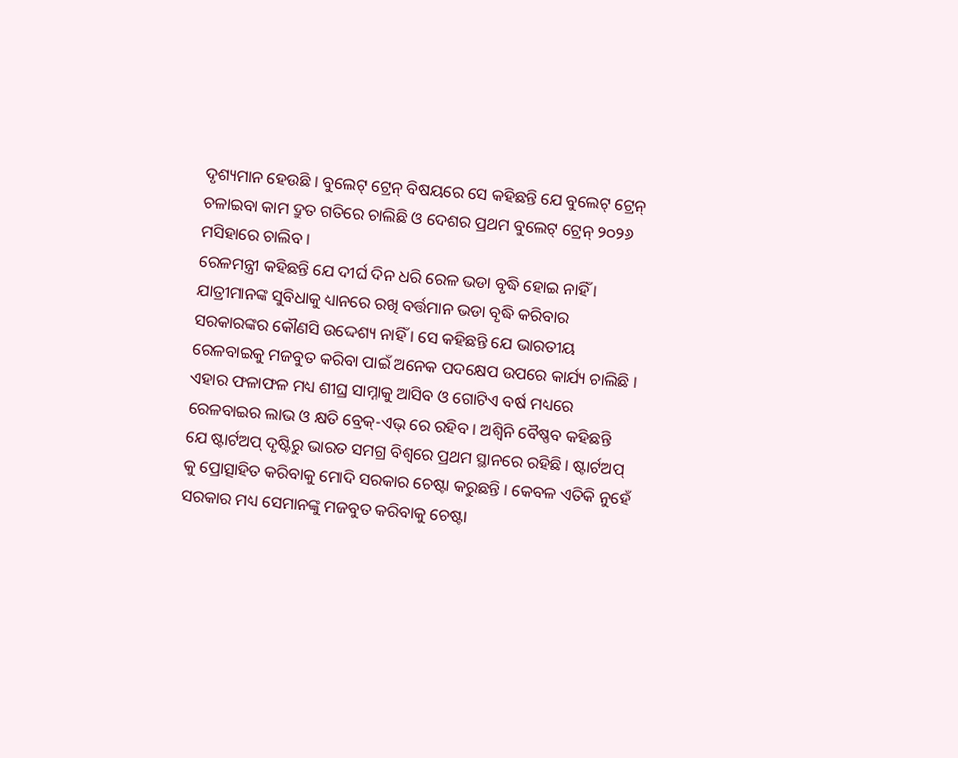ଦୃଶ୍ୟମାନ ହେଉଛି । ବୁଲେଟ୍ ଟ୍ରେନ୍ ବିଷୟରେ ସେ କହିଛନ୍ତି ଯେ ବୁଲେଟ୍ ଟ୍ରେନ୍ ଚଳାଇବା କାମ ଦ୍ରୁତ ଗତିରେ ଚାଲିଛି ଓ ଦେଶର ପ୍ରଥମ ବୁଲେଟ୍ ଟ୍ରେନ୍ ୨୦୨୬ ମସିହାରେ ଚାଲିବ ।
ରେଳମନ୍ତ୍ରୀ କହିଛନ୍ତି ଯେ ଦୀର୍ଘ ଦିନ ଧରି ରେଳ ଭଡା ବୃଦ୍ଧି ହୋଇ ନାହିଁ । ଯାତ୍ରୀମାନଙ୍କ ସୁବିଧାକୁ ଧ୍ୟାନରେ ରଖି ବର୍ତ୍ତମାନ ଭଡା ବୃଦ୍ଧି କରିବାର ସରକାରଙ୍କର କୌଣସି ଉଦ୍ଦେଶ୍ୟ ନାହିଁ । ସେ କହିଛନ୍ତି ଯେ ଭାରତୀୟ ରେଳବାଇକୁ ମଜବୁତ କରିବା ପାଇଁ ଅନେକ ପଦକ୍ଷେପ ଉପରେ କାର୍ଯ୍ୟ ଚାଲିଛି । ଏହାର ଫଳାଫଳ ମଧ୍ୟ ଶୀଘ୍ର ସାମ୍ନାକୁ ଆସିବ ଓ ଗୋଟିଏ ବର୍ଷ ମଧ୍ୟରେ ରେଳବାଇର ଲାଭ ଓ କ୍ଷତି ବ୍ରେକ୍-ଏଭ୍ ରେ ରହିବ । ଅଶ୍ୱିନି ବୈଷ୍ଣବ କହିଛନ୍ତି ଯେ ଷ୍ଟାର୍ଟଅପ୍ ଦୃଷ୍ଟିରୁ ଭାରତ ସମଗ୍ର ବିଶ୍ୱରେ ପ୍ରଥମ ସ୍ଥାନରେ ରହିଛି । ଷ୍ଟାର୍ଟଅପ୍ କୁ ପ୍ରୋତ୍ସାହିତ କରିବାକୁ ମୋଦି ସରକାର ଚେଷ୍ଟା କରୁଛନ୍ତି । କେବଳ ଏତିକି ନୁହେଁ ସରକାର ମଧ୍ୟ ସେମାନଙ୍କୁ ମଜବୁତ କରିବାକୁ ଚେଷ୍ଟା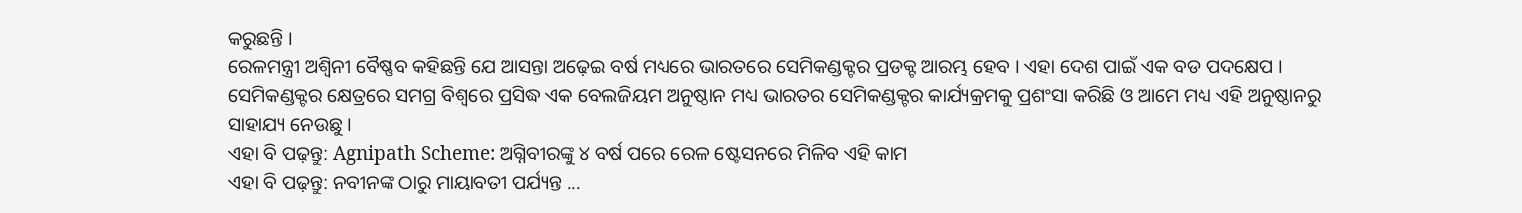କରୁଛନ୍ତି ।
ରେଳମନ୍ତ୍ରୀ ଅଶ୍ୱିନୀ ବୈଷ୍ଣବ କହିଛନ୍ତି ଯେ ଆସନ୍ତା ଅଢ଼େଇ ବର୍ଷ ମଧ୍ୟରେ ଭାରତରେ ସେମିକଣ୍ଡକ୍ଟର ପ୍ରଡକ୍ଟ ଆରମ୍ଭ ହେବ । ଏହା ଦେଶ ପାଇଁ ଏକ ବଡ ପଦକ୍ଷେପ । ସେମିକଣ୍ଡକ୍ଟର କ୍ଷେତ୍ରରେ ସମଗ୍ର ବିଶ୍ୱରେ ପ୍ରସିଦ୍ଧ ଏକ ବେଲଜିୟମ ଅନୁଷ୍ଠାନ ମଧ୍ୟ ଭାରତର ସେମିକଣ୍ଡକ୍ଟର କାର୍ଯ୍ୟକ୍ରମକୁ ପ୍ରଶଂସା କରିଛି ଓ ଆମେ ମଧ୍ୟ ଏହି ଅନୁଷ୍ଠାନରୁ ସାହାଯ୍ୟ ନେଉଛୁ ।
ଏହା ବି ପଢ଼ନ୍ତୁ: Agnipath Scheme: ଅଗ୍ନିବୀରଙ୍କୁ ୪ ବର୍ଷ ପରେ ରେଳ ଷ୍ଟେସନରେ ମିଳିବ ଏହି କାମ
ଏହା ବି ପଢ଼ନ୍ତୁ: ନବୀନଙ୍କ ଠାରୁ ମାୟାବତୀ ପର୍ଯ୍ୟନ୍ତ ...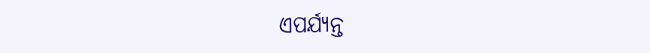ଏପର୍ଯ୍ୟନ୍ତ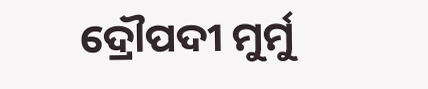ଦ୍ରୌପଦୀ ମୁର୍ମୁ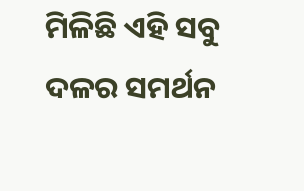ମିଳିଛି ଏହି ସବୁ ଦଳର ସମର୍ଥନ